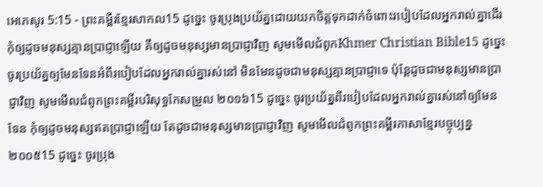អេភេសូរ 5:15 - ព្រះគម្ពីរខ្មែរសាកល15 ដូច្នេះ ចូរប្រុងប្រយ័ត្នដោយយកចិត្តទុកដាក់ចំពោះរបៀបដែលអ្នករាល់គ្នាដើរ កុំឲ្យដូចមនុស្សគ្មានប្រាជ្ញាឡើយ គឺឲ្យដូចមនុស្សមានប្រាជ្ញាវិញ សូមមើលជំពូកKhmer Christian Bible15 ដូច្នេះ ចូរប្រយ័ត្នឲ្យមែនទែនអំពីរបៀបដែលអ្នករាល់គ្នារស់នៅ មិនមែនដូចជាមនុស្សគ្មានប្រាជ្ញាទេ ប៉ុន្ដែដូចជាមនុស្សមានប្រាជ្ញាវិញ សូមមើលជំពូកព្រះគម្ពីរបរិសុទ្ធកែសម្រួល ២០១៦15 ដូច្នេះ ចូរប្រយ័ត្នពីរបៀបដែលអ្នករាល់គ្នារស់នៅឲ្យមែនទែន កុំឲ្យដូចមនុស្សឥតប្រាជ្ញាឡើយ តែដូចជាមនុស្សមានប្រាជ្ញាវិញ សូមមើលជំពូកព្រះគម្ពីរភាសាខ្មែរបច្ចុប្បន្ន ២០០៥15 ដូច្នេះ ចូរប្រុង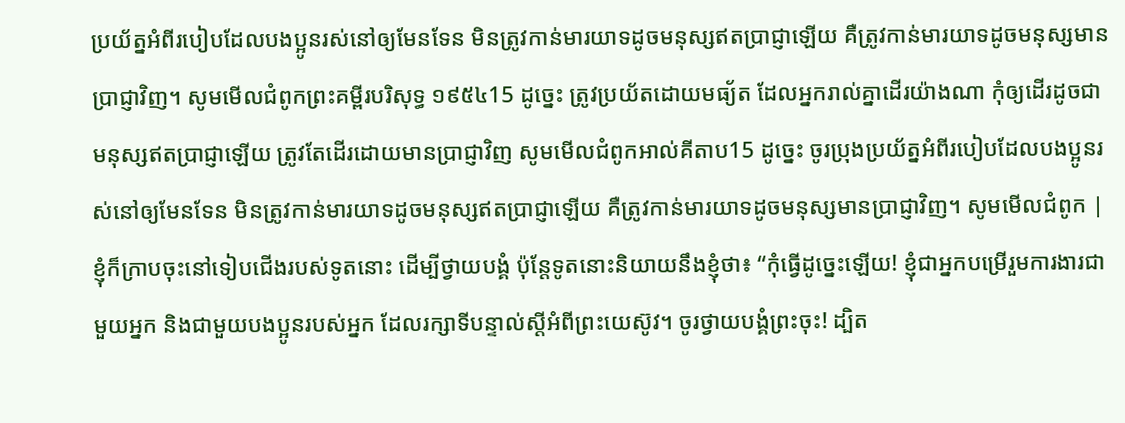ប្រយ័ត្នអំពីរបៀបដែលបងប្អូនរស់នៅឲ្យមែនទែន មិនត្រូវកាន់មារយាទដូចមនុស្សឥតប្រាជ្ញាឡើយ គឺត្រូវកាន់មារយាទដូចមនុស្សមានប្រាជ្ញាវិញ។ សូមមើលជំពូកព្រះគម្ពីរបរិសុទ្ធ ១៩៥៤15 ដូច្នេះ ត្រូវប្រយ័តដោយមធ្យ័ត ដែលអ្នករាល់គ្នាដើរយ៉ាងណា កុំឲ្យដើរដូចជាមនុស្សឥតប្រាជ្ញាឡើយ ត្រូវតែដើរដោយមានប្រាជ្ញាវិញ សូមមើលជំពូកអាល់គីតាប15 ដូច្នេះ ចូរប្រុងប្រយ័ត្នអំពីរបៀបដែលបងប្អូនរស់នៅឲ្យមែនទែន មិនត្រូវកាន់មារយាទដូចមនុស្សឥតប្រាជ្ញាឡើយ គឺត្រូវកាន់មារយាទដូចមនុស្សមានប្រាជ្ញាវិញ។ សូមមើលជំពូក |
ខ្ញុំក៏ក្រាបចុះនៅទៀបជើងរបស់ទូតនោះ ដើម្បីថ្វាយបង្គំ ប៉ុន្តែទូតនោះនិយាយនឹងខ្ញុំថា៖ “កុំធ្វើដូច្នេះឡើយ! ខ្ញុំជាអ្នកបម្រើរួមការងារជាមួយអ្នក និងជាមួយបងប្អូនរបស់អ្នក ដែលរក្សាទីបន្ទាល់ស្ដីអំពីព្រះយេស៊ូវ។ ចូរថ្វាយបង្គំព្រះចុះ! ដ្បិត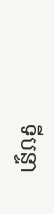ទីបន្ទា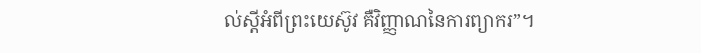ល់ស្ដីអំពីព្រះយេស៊ូវ គឺវិញ្ញាណនៃការព្យាករ”។